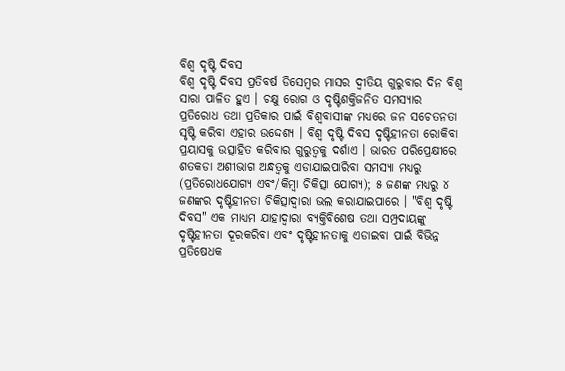ବିଶ୍ୱ ଦୃଷ୍ଟି ଦିବସ
ବିଶ୍ୱ ଦୃଷ୍ଟି ଦିବସ ପ୍ରତିବର୍ଷ ଡିସେମ୍ବର ମାସର ଦ୍ୱୀତିୟ ଗୁରୁବାର ଦିନ ବିଶ୍ୱ ସାରା ପାଳିତ ହୁଏ । ଚକ୍ଷୁ ରୋଗ ଓ ଦୃଷ୍ଟିଶକ୍ତିଜନିତ ସମସ୍ୟାର ପ୍ରତିରୋଧ ତଥା ପ୍ରତିକାର ପାଇଁ ବିଶ୍ୱବାସୀଙ୍କ ମଧ୍ୟରେ ଜନ ସଚେତନତା ସୃଷ୍ଟି କରିବା ଏହାର ଉଦ୍ଦେଶ୍ୟ । ବିଶ୍ୱ ଦୃଷ୍ଟି ଦିବସ ଦୃଷ୍ଟିହୀନତା ରୋକିବା ପ୍ରୟାସକୁ ଉତ୍ସାହିତ କରିବାର ଗୁରୁତ୍ୱକୁ ଦର୍ଶାଏ । ଭାରତ ପରିପ୍ରେକ୍ଷୀରେ ଶତକଡା ଅଶୀଭାଗ ଅନ୍ଧତ୍ୱକୁ ଏଡାଯାଇପାରିବା ସମସ୍ୟା ମଧ୍ୟରୁ (ପ୍ରତିରୋଧଯୋଗ୍ୟ ଏବଂ/କିମ୍ବା ଚିକିତ୍ସା ଯୋଗ୍ୟ); ୫ ଜଣଙ୍କ ମଧ୍ୟରୁ ୪ ଜଣଙ୍କର ଦୃଷ୍ଟିହୀନତା ଚିକିତ୍ସାଦ୍ୱାରା ଭଲ କରାଯାଇପାରେ । "ବିଶ୍ୱ ଦୃଷ୍ଟି ଦିବସ" ଏକ ମାଧ୍ୟମ ଯାହାଦ୍ୱାରା ବ୍ୟକ୍ତିବିଶେଷ ତଥା ସମ୍ପ୍ରଦାୟଙ୍କୁ ଦୃଷ୍ଟିହୀନତା ଦୂରକରିବା ଏବଂ ଦୃଷ୍ଟିହୀନତାକୁ ଏଡାଇବା ପାଇଁ ବିଭିନ୍ନ ପ୍ରତିଷେଧକ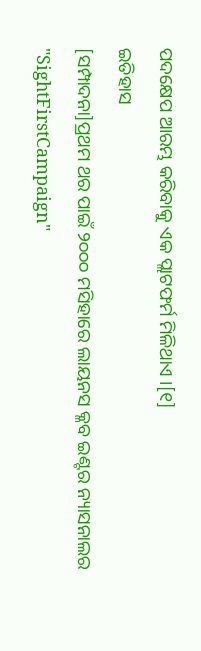ପଦକ୍ଷେପ ଆରମ୍ଭ କରିବାକୁ ଏକ ପ୍ଲାଟଫର୍ମ ମିଳିଥାଏ ।[୧]
ଇତିହାସ
[ସମ୍ପାଦନା]ପ୍ରଥମ ଥର ପାଇଁ ୨୦୦୦ ମସିହାରେ ଲାୟନସ କ୍ଳବ ଇଣ୍ଟର ନ୍ୟାସନାଲର "SightFirstCampaign"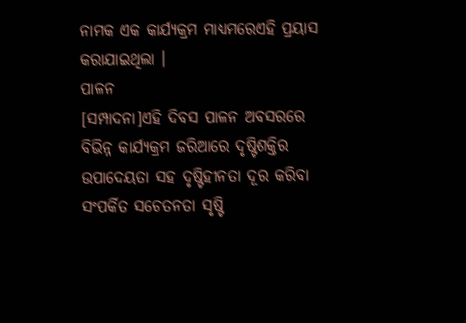ନାମକ ଏକ କାର୍ଯ୍ୟକ୍ରମ ମାଧ୍ୟମରେଏହି ପ୍ରୟାସ କରାଯାଇଥିଲା ।
ପାଳନ
[ସମ୍ପାଦନା]ଏହି ଦିବସ ପାଳନ ଅବସରରେ ବିଭିନ୍ନ କାର୍ଯ୍ୟକ୍ରମ ଜରିଆରେ ଦୃଷ୍ଟିଶକ୍ତିର ଉପାଦେୟତା ସହ ଦୃଷ୍ଟିହୀନତା ଦୂର କରିବା ସଂପର୍କିତ ସଚେତନତା ସୃଷ୍ଟି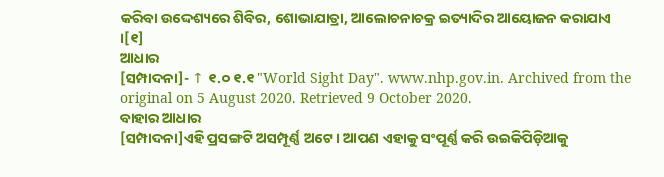କରିବା ଉଦ୍ଦେଶ୍ୟରେ ଶିବିର, ଶୋଭାଯାତ୍ରା, ଆଲୋଚନାଚକ୍ର ଇତ୍ୟାଦିର ଆୟୋଜନ କରାଯାଏ ।[୧]
ଆଧାର
[ସମ୍ପାଦନା]- ↑ ୧.୦ ୧.୧ "World Sight Day". www.nhp.gov.in. Archived from the original on 5 August 2020. Retrieved 9 October 2020.
ବାହାର ଆଧାର
[ସମ୍ପାଦନା]ଏହି ପ୍ରସଙ୍ଗଟି ଅସମ୍ପୂର୍ଣ୍ଣ ଅଟେ । ଆପଣ ଏହାକୁ ସଂପୂର୍ଣ୍ଣ କରି ଉଇକିପିଡ଼ିଆକୁ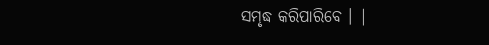ସମୃଦ୍ଧ କରିପାରିବେ । |